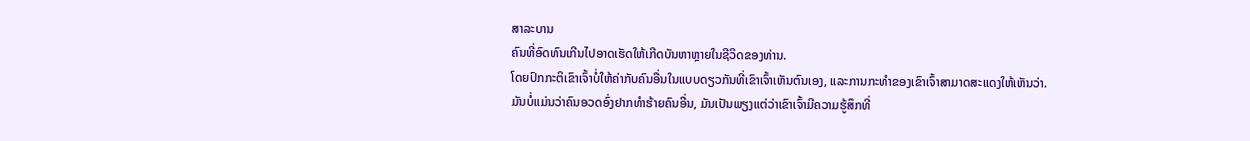ສາລະບານ
ຄົນທີ່ອົດທົນເກີນໄປອາດເຮັດໃຫ້ເກີດບັນຫາຫຼາຍໃນຊີວິດຂອງທ່ານ.
ໂດຍປົກກະຕິເຂົາເຈົ້າບໍ່ໃຫ້ຄ່າກັບຄົນອື່ນໃນແບບດຽວກັນທີ່ເຂົາເຈົ້າເຫັນຕົນເອງ, ແລະການກະທໍາຂອງເຂົາເຈົ້າສາມາດສະແດງໃຫ້ເຫັນວ່າ.
ມັນບໍ່ແມ່ນວ່າຄົນອວດອົ່ງຢາກທໍາຮ້າຍຄົນອື່ນ, ມັນເປັນພຽງແຕ່ວ່າເຂົາເຈົ້າມີຄວາມຮູ້ສຶກທີ່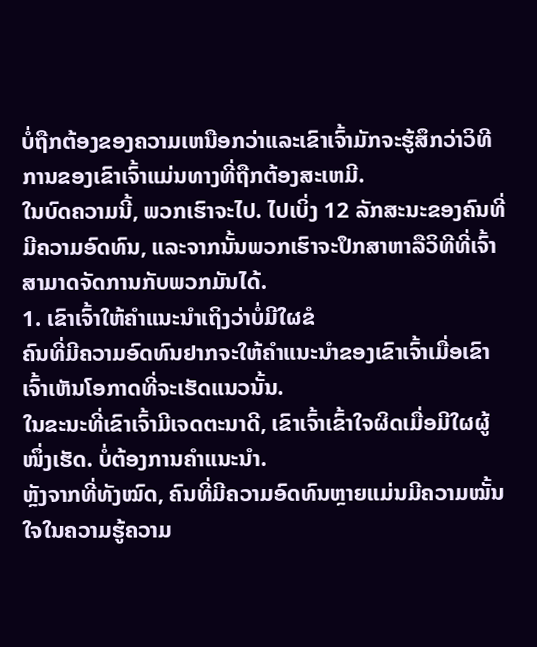ບໍ່ຖືກຕ້ອງຂອງຄວາມເຫນືອກວ່າແລະເຂົາເຈົ້າມັກຈະຮູ້ສຶກວ່າວິທີການຂອງເຂົາເຈົ້າແມ່ນທາງທີ່ຖືກຕ້ອງສະເຫມີ.
ໃນບົດຄວາມນີ້, ພວກເຮົາຈະໄປ. ໄປເບິ່ງ 12 ລັກສະນະຂອງຄົນທີ່ມີຄວາມອົດທົນ, ແລະຈາກນັ້ນພວກເຮົາຈະປຶກສາຫາລືວິທີທີ່ເຈົ້າສາມາດຈັດການກັບພວກມັນໄດ້.
1. ເຂົາເຈົ້າໃຫ້ຄຳແນະນຳເຖິງວ່າບໍ່ມີໃຜຂໍ
ຄົນທີ່ມີຄວາມອົດທົນຢາກຈະໃຫ້ຄຳແນະນຳຂອງເຂົາເຈົ້າເມື່ອເຂົາເຈົ້າເຫັນໂອກາດທີ່ຈະເຮັດແນວນັ້ນ.
ໃນຂະນະທີ່ເຂົາເຈົ້າມີເຈດຕະນາດີ, ເຂົາເຈົ້າເຂົ້າໃຈຜິດເມື່ອມີໃຜຜູ້ໜຶ່ງເຮັດ. ບໍ່ຕ້ອງການຄຳແນະນຳ.
ຫຼັງຈາກທີ່ທັງໝົດ, ຄົນທີ່ມີຄວາມອົດທົນຫຼາຍແມ່ນມີຄວາມໝັ້ນໃຈໃນຄວາມຮູ້ຄວາມ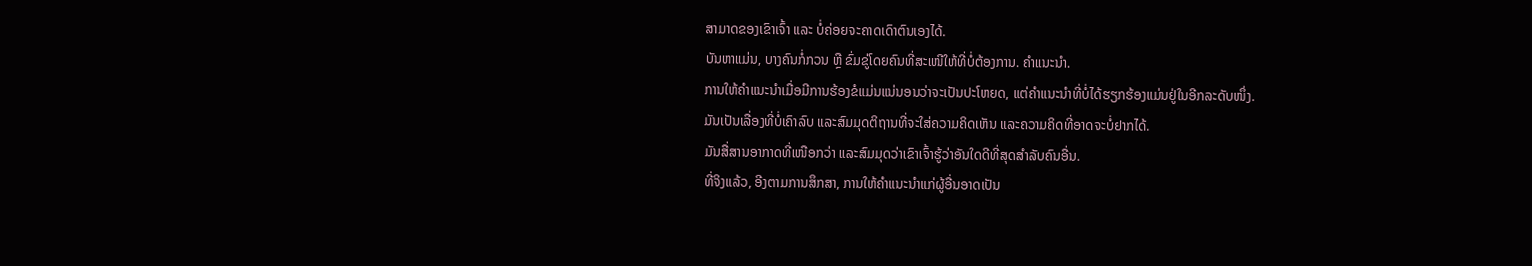ສາມາດຂອງເຂົາເຈົ້າ ແລະ ບໍ່ຄ່ອຍຈະຄາດເດົາຕົນເອງໄດ້.
ບັນຫາແມ່ນ, ບາງຄົນກໍ່ກວນ ຫຼື ຂົ່ມຂູ່ໂດຍຄົນທີ່ສະເໜີໃຫ້ທີ່ບໍ່ຕ້ອງການ. ຄຳແນະນຳ.
ການໃຫ້ຄຳແນະນຳເມື່ອມີການຮ້ອງຂໍແມ່ນແນ່ນອນວ່າຈະເປັນປະໂຫຍດ, ແຕ່ຄຳແນະນຳທີ່ບໍ່ໄດ້ຮຽກຮ້ອງແມ່ນຢູ່ໃນອີກລະດັບໜຶ່ງ.
ມັນເປັນເລື່ອງທີ່ບໍ່ເຄົາລົບ ແລະສົມມຸດຕິຖານທີ່ຈະໃສ່ຄວາມຄິດເຫັນ ແລະຄວາມຄິດທີ່ອາດຈະບໍ່ຢາກໄດ້.
ມັນສື່ສານອາກາດທີ່ເໜືອກວ່າ ແລະສົມມຸດວ່າເຂົາເຈົ້າຮູ້ວ່າອັນໃດດີທີ່ສຸດສຳລັບຄົນອື່ນ.
ທີ່ຈິງແລ້ວ, ອີງຕາມການສຶກສາ, ການໃຫ້ຄຳແນະນຳແກ່ຜູ້ອື່ນອາດເປັນ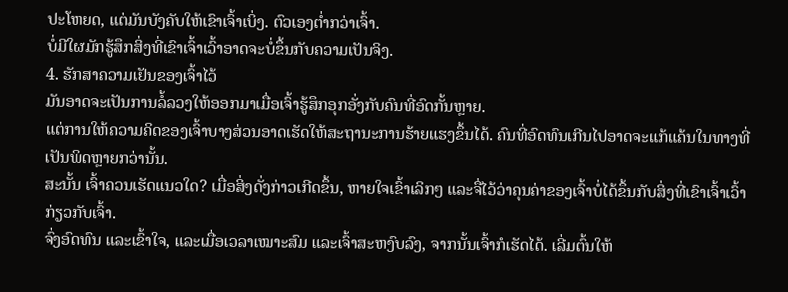ປະໂຫຍດ, ແຕ່ມັນບັງຄັບໃຫ້ເຂົາເຈົ້າເບິ່ງ. ຕົວເອງຕໍ່າກວ່າເຈົ້າ.
ບໍ່ມີໃຜມັກຮູ້ສຶກສິ່ງທີ່ເຂົາເຈົ້າເວົ້າອາດຈະບໍ່ຂຶ້ນກັບຄວາມເປັນຈິງ.
4. ຮັກສາຄວາມເຢັນຂອງເຈົ້າໄວ້
ມັນອາດຈະເປັນການລໍ້ລວງໃຫ້ອອກມາເມື່ອເຈົ້າຮູ້ສຶກອຸກອັ່ງກັບຄົນທີ່ອົດກັ້ນຫຼາຍ.
ແຕ່ການໃຫ້ຄວາມຄິດຂອງເຈົ້າບາງສ່ວນອາດເຮັດໃຫ້ສະຖານະການຮ້າຍແຮງຂຶ້ນໄດ້. ຄົນທີ່ອົດທົນເກີນໄປອາດຈະແກ້ແຄ້ນໃນທາງທີ່ເປັນພິດຫຼາຍກວ່ານັ້ນ.
ສະນັ້ນ ເຈົ້າຄວນເຮັດແນວໃດ? ເມື່ອສິ່ງດັ່ງກ່າວເກີດຂຶ້ນ, ຫາຍໃຈເຂົ້າເລິກໆ ແລະຈື່ໄວ້ວ່າຄຸນຄ່າຂອງເຈົ້າບໍ່ໄດ້ຂຶ້ນກັບສິ່ງທີ່ເຂົາເຈົ້າເວົ້າກ່ຽວກັບເຈົ້າ.
ຈົ່ງອົດທົນ ແລະເຂົ້າໃຈ, ແລະເມື່ອເວລາເໝາະສົມ ແລະເຈົ້າສະຫງົບລົງ, ຈາກນັ້ນເຈົ້າກໍເຮັດໄດ້. ເລີ່ມຕົ້ນໃຫ້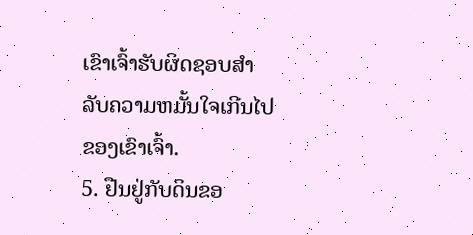ເຂົາເຈົ້າຮັບຜິດຊອບສໍາລັບຄວາມຫມັ້ນໃຈເກີນໄປຂອງເຂົາເຈົ້າ.
5. ຢືນຢູ່ກັບດິນຂອ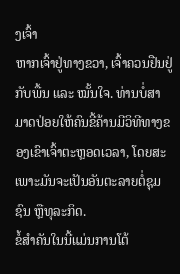ງເຈົ້າ
ຫາກເຈົ້າຢູ່ທາງຂວາ, ເຈົ້າຄວນຢືນຢູ່ກັບພື້ນ ແລະ ໝັ້ນໃຈ. ທ່ານບໍ່ສາມາດປ່ອຍໃຫ້ຄົນຂີ້ຄ້ານມີວິທີທາງຂອງເຂົາເຈົ້າຕະຫຼອດເວລາ, ໂດຍສະເພາະມັນຈະເປັນອັນຕະລາຍຕໍ່ຊຸມຊົນ ຫຼືທຸລະກິດ.
ຂໍ້ສຳຄັນໃນນີ້ແມ່ນການໂຕ້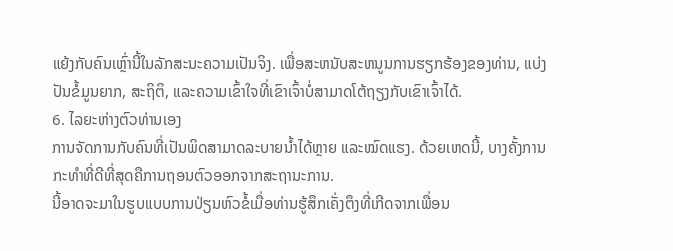ແຍ້ງກັບຄົນເຫຼົ່ານີ້ໃນລັກສະນະຄວາມເປັນຈິງ. ເພື່ອສະຫນັບສະຫນູນການຮຽກຮ້ອງຂອງທ່ານ, ແບ່ງປັນຂໍ້ມູນຍາກ, ສະຖິຕິ, ແລະຄວາມເຂົ້າໃຈທີ່ເຂົາເຈົ້າບໍ່ສາມາດໂຕ້ຖຽງກັບເຂົາເຈົ້າໄດ້.
6. ໄລຍະຫ່າງຕົວທ່ານເອງ
ການຈັດການກັບຄົນທີ່ເປັນພິດສາມາດລະບາຍນໍ້າໄດ້ຫຼາຍ ແລະໝົດແຮງ. ດ້ວຍເຫດນີ້, ບາງຄັ້ງການກະທຳທີ່ດີທີ່ສຸດຄືການຖອນຕົວອອກຈາກສະຖານະການ.
ນີ້ອາດຈະມາໃນຮູບແບບການປ່ຽນຫົວຂໍ້ເມື່ອທ່ານຮູ້ສຶກເຄັ່ງຕຶງທີ່ເກີດຈາກເພື່ອນ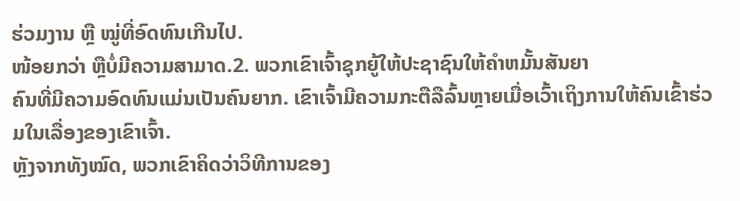ຮ່ວມງານ ຫຼື ໝູ່ທີ່ອົດທົນເກີນໄປ.
ໜ້ອຍກວ່າ ຫຼືບໍ່ມີຄວາມສາມາດ.2. ພວກເຂົາເຈົ້າຊຸກຍູ້ໃຫ້ປະຊາຊົນໃຫ້ຄໍາຫມັ້ນສັນຍາ
ຄົນທີ່ມີຄວາມອົດທົນແມ່ນເປັນຄົນຍາກ. ເຂົາເຈົ້າມີຄວາມກະຕືລືລົ້ນຫຼາຍເມື່ອເວົ້າເຖິງການໃຫ້ຄົນເຂົ້າຮ່ວມໃນເລື່ອງຂອງເຂົາເຈົ້າ.
ຫຼັງຈາກທັງໝົດ, ພວກເຂົາຄິດວ່າວິທີການຂອງ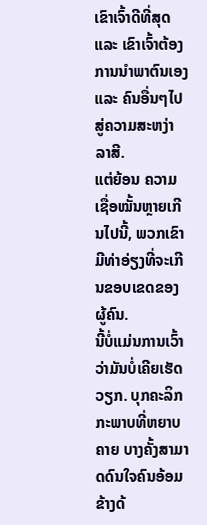ເຂົາເຈົ້າດີທີ່ສຸດ ແລະ ເຂົາເຈົ້າຕ້ອງການນຳພາຕົນເອງ ແລະ ຄົນອື່ນໆໄປສູ່ຄວາມສະຫງ່າລາສີ.
ແຕ່ຍ້ອນ ຄວາມເຊື່ອໝັ້ນຫຼາຍເກີນໄປນີ້, ພວກເຂົາມີທ່າອ່ຽງທີ່ຈະເກີນຂອບເຂດຂອງຜູ້ຄົນ.
ນີ້ບໍ່ແມ່ນການເວົ້າວ່າມັນບໍ່ເຄີຍເຮັດວຽກ. ບຸກຄະລິກກະພາບທີ່ຫຍາບຄາຍ ບາງຄັ້ງສາມາດດົນໃຈຄົນອ້ອມຂ້າງດ້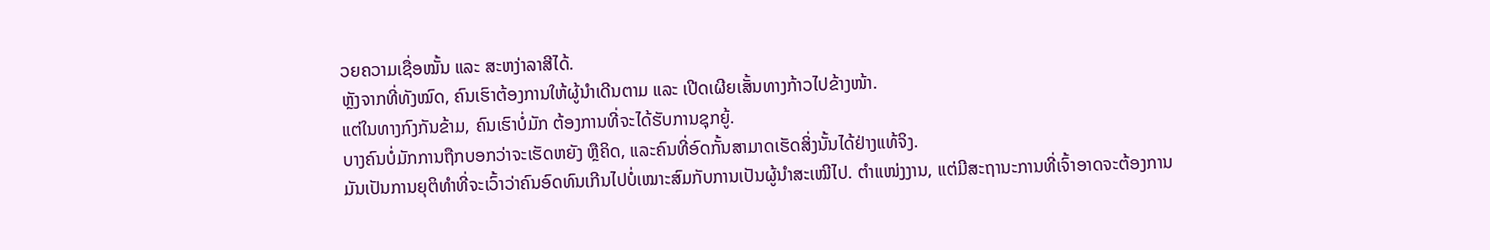ວຍຄວາມເຊື່ອໝັ້ນ ແລະ ສະຫງ່າລາສີໄດ້.
ຫຼັງຈາກທີ່ທັງໝົດ, ຄົນເຮົາຕ້ອງການໃຫ້ຜູ້ນຳເດີນຕາມ ແລະ ເປີດເຜີຍເສັ້ນທາງກ້າວໄປຂ້າງໜ້າ.
ແຕ່ໃນທາງກົງກັນຂ້າມ, ຄົນເຮົາບໍ່ມັກ ຕ້ອງການທີ່ຈະໄດ້ຮັບການຊຸກຍູ້.
ບາງຄົນບໍ່ມັກການຖືກບອກວ່າຈະເຮັດຫຍັງ ຫຼືຄິດ, ແລະຄົນທີ່ອົດກັ້ນສາມາດເຮັດສິ່ງນັ້ນໄດ້ຢ່າງແທ້ຈິງ.
ມັນເປັນການຍຸຕິທໍາທີ່ຈະເວົ້າວ່າຄົນອົດທົນເກີນໄປບໍ່ເໝາະສົມກັບການເປັນຜູ້ນໍາສະເໝີໄປ. ຕໍາແໜ່ງງານ, ແຕ່ມີສະຖານະການທີ່ເຈົ້າອາດຈະຕ້ອງການ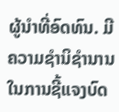ຜູ້ນໍາທີ່ອົດທົນ. ມີຄວາມຊໍານິຊໍານານໃນການຊີ້ແຈງບົດ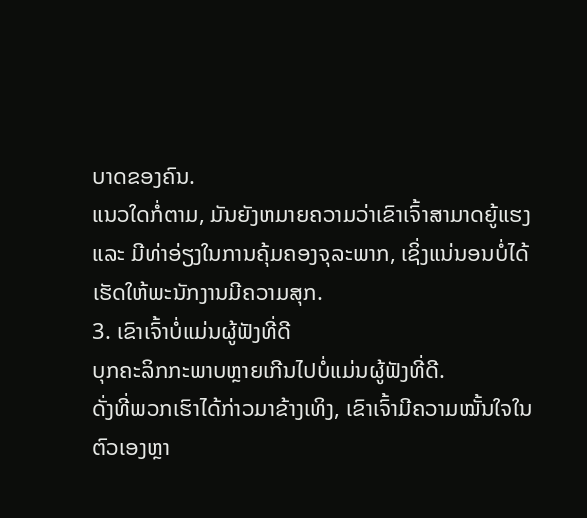ບາດຂອງຄົນ.
ແນວໃດກໍ່ຕາມ, ມັນຍັງຫມາຍຄວາມວ່າເຂົາເຈົ້າສາມາດຍູ້ແຮງ ແລະ ມີທ່າອ່ຽງໃນການຄຸ້ມຄອງຈຸລະພາກ, ເຊິ່ງແນ່ນອນບໍ່ໄດ້ເຮັດໃຫ້ພະນັກງານມີຄວາມສຸກ.
3. ເຂົາເຈົ້າບໍ່ແມ່ນຜູ້ຟັງທີ່ດີ
ບຸກຄະລິກກະພາບຫຼາຍເກີນໄປບໍ່ແມ່ນຜູ້ຟັງທີ່ດີ.
ດັ່ງທີ່ພວກເຮົາໄດ້ກ່າວມາຂ້າງເທິງ, ເຂົາເຈົ້າມີຄວາມໝັ້ນໃຈໃນຕົວເອງຫຼາ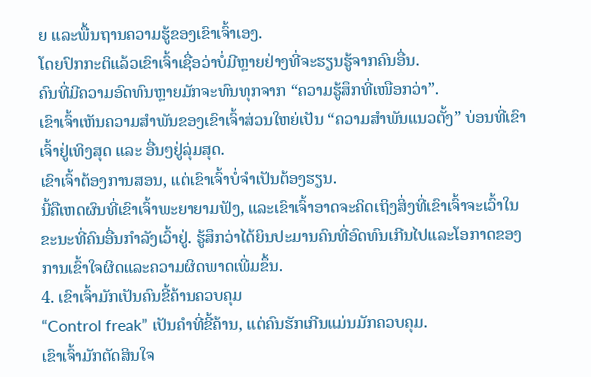ຍ ແລະພື້ນຖານຄວາມຮູ້ຂອງເຂົາເຈົ້າເອງ.
ໂດຍປົກກະຕິແລ້ວເຂົາເຈົ້າເຊື່ອວ່າບໍ່ມີຫຼາຍຢ່າງທີ່ຈະຮຽນຮູ້ຈາກຄົນອື່ນ.
ຄົນທີ່ມີຄວາມອົດທົນຫຼາຍມັກຈະທົນທຸກຈາກ “ຄວາມຮູ້ສຶກທີ່ເໜືອກວ່າ”.
ເຂົາເຈົ້າເຫັນຄວາມສຳພັນຂອງເຂົາເຈົ້າສ່ວນໃຫຍ່ເປັນ “ຄວາມສຳພັນແນວຕັ້ງ” ບ່ອນທີ່ເຂົາເຈົ້າຢູ່ເທິງສຸດ ແລະ ອື່ນໆຢູ່ລຸ່ມສຸດ.
ເຂົາເຈົ້າຕ້ອງການສອນ, ແຕ່ເຂົາເຈົ້າບໍ່ຈຳເປັນຕ້ອງຮຽນ.
ນີ້ຄືເຫດຜົນທີ່ເຂົາເຈົ້າພະຍາຍາມຟັງ, ແລະເຂົາເຈົ້າອາດຈະຄິດເຖິງສິ່ງທີ່ເຂົາເຈົ້າຈະເວົ້າໃນຂະນະທີ່ຄົນອື່ນກຳລັງເວົ້າຢູ່. ຮູ້ສຶກວ່າໄດ້ຍິນປະມານຄົນທີ່ອົດທົນເກີນໄປແລະໂອກາດຂອງການເຂົ້າໃຈຜິດແລະຄວາມຜິດພາດເພີ່ມຂຶ້ນ.
4. ເຂົາເຈົ້າມັກເປັນຄົນຂີ້ຄ້ານຄວບຄຸມ
“Control freak” ເປັນຄຳທີ່ຂີ້ຄ້ານ, ແຕ່ຄົນຮັກເກີນແມ່ນມັກຄວບຄຸມ.
ເຂົາເຈົ້າມັກຕັດສິນໃຈ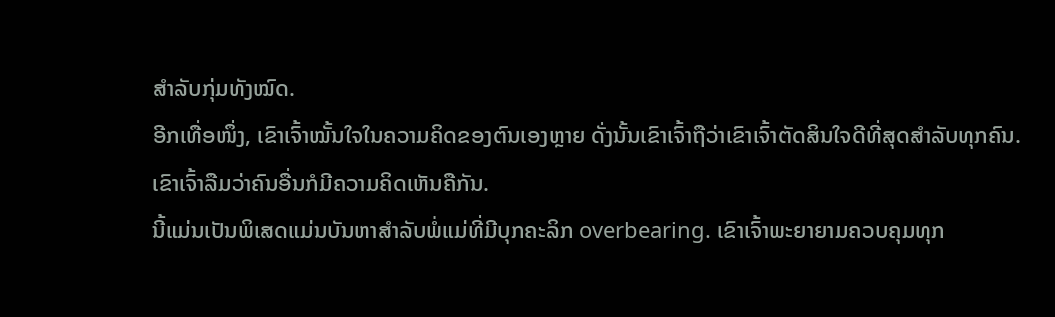ສຳລັບກຸ່ມທັງໝົດ.
ອີກເທື່ອໜຶ່ງ, ເຂົາເຈົ້າໝັ້ນໃຈໃນຄວາມຄິດຂອງຕົນເອງຫຼາຍ ດັ່ງນັ້ນເຂົາເຈົ້າຖືວ່າເຂົາເຈົ້າຕັດສິນໃຈດີທີ່ສຸດສຳລັບທຸກຄົນ.
ເຂົາເຈົ້າລືມວ່າຄົນອື່ນກໍມີຄວາມຄິດເຫັນຄືກັນ.
ນີ້ແມ່ນເປັນພິເສດແມ່ນບັນຫາສໍາລັບພໍ່ແມ່ທີ່ມີບຸກຄະລິກ overbearing. ເຂົາເຈົ້າພະຍາຍາມຄວບຄຸມທຸກ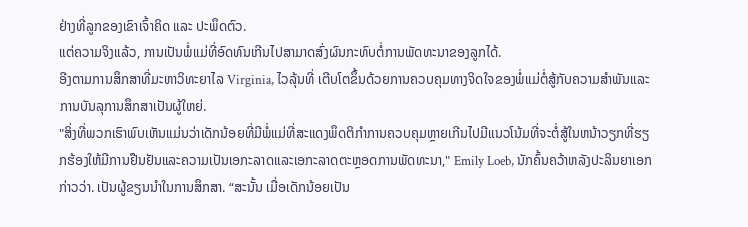ຢ່າງທີ່ລູກຂອງເຂົາເຈົ້າຄິດ ແລະ ປະພຶດຕົວ.
ແຕ່ຄວາມຈິງແລ້ວ, ການເປັນພໍ່ແມ່ທີ່ອົດທົນເກີນໄປສາມາດສົ່ງຜົນກະທົບຕໍ່ການພັດທະນາຂອງລູກໄດ້.
ອີງຕາມການສຶກສາທີ່ມະຫາວິທະຍາໄລ Virginia, ໄວລຸ້ນທີ່ ເຕີບໂຕຂຶ້ນດ້ວຍການຄວບຄຸມທາງຈິດໃຈຂອງພໍ່ແມ່ຕໍ່ສູ້ກັບຄວາມສໍາພັນແລະການບັນລຸການສຶກສາເປັນຜູ້ໃຫຍ່.
"ສິ່ງທີ່ພວກເຮົາພົບເຫັນແມ່ນວ່າເດັກນ້ອຍທີ່ມີພໍ່ແມ່ທີ່ສະແດງພຶດຕິກໍາການຄວບຄຸມຫຼາຍເກີນໄປມີແນວໂນ້ມທີ່ຈະຕໍ່ສູ້ໃນຫນ້າວຽກທີ່ຮຽກຮ້ອງໃຫ້ມີການຢືນຢັນແລະຄວາມເປັນເອກະລາດແລະເອກະລາດຕະຫຼອດການພັດທະນາ," Emily Loeb, ນັກຄົ້ນຄວ້າຫລັງປະລິນຍາເອກກ່າວວ່າ. ເປັນຜູ້ຂຽນນໍາໃນການສຶກສາ. “ສະນັ້ນ ເມື່ອເດັກນ້ອຍເປັນ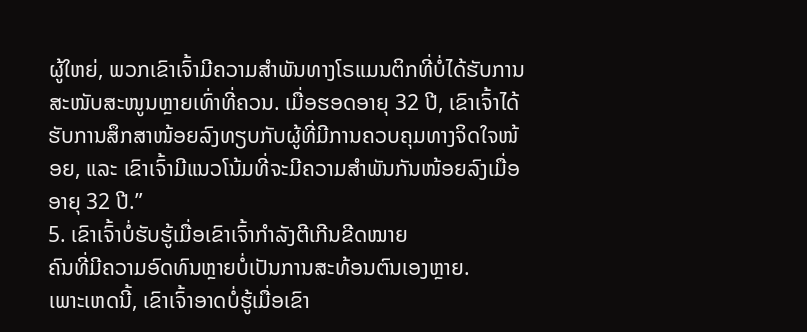ຜູ້ໃຫຍ່, ພວກເຂົາເຈົ້າມີຄວາມສຳພັນທາງໂຣແມນຕິກທີ່ບໍ່ໄດ້ຮັບການສະໜັບສະໜູນຫຼາຍເທົ່າທີ່ຄວນ. ເມື່ອຮອດອາຍຸ 32 ປີ, ເຂົາເຈົ້າໄດ້ຮັບການສຶກສາໜ້ອຍລົງທຽບກັບຜູ້ທີ່ມີການຄວບຄຸມທາງຈິດໃຈໜ້ອຍ, ແລະ ເຂົາເຈົ້າມີແນວໂນ້ມທີ່ຈະມີຄວາມສຳພັນກັນໜ້ອຍລົງເມື່ອອາຍຸ 32 ປີ.”
5. ເຂົາເຈົ້າບໍ່ຮັບຮູ້ເມື່ອເຂົາເຈົ້າກຳລັງຕີເກີນຂີດໝາຍ
ຄົນທີ່ມີຄວາມອົດທົນຫຼາຍບໍ່ເປັນການສະທ້ອນຕົນເອງຫຼາຍ.
ເພາະເຫດນີ້, ເຂົາເຈົ້າອາດບໍ່ຮູ້ເມື່ອເຂົາ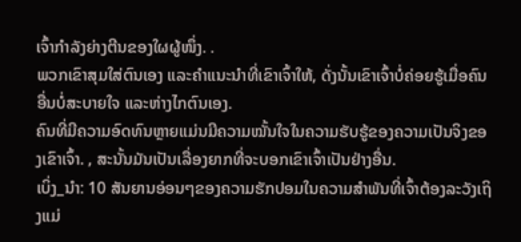ເຈົ້າກຳລັງຍ່າງຕີນຂອງໃຜຜູ້ໜຶ່ງ. .
ພວກເຂົາສຸມໃສ່ຕົນເອງ ແລະຄໍາແນະນໍາທີ່ເຂົາເຈົ້າໃຫ້, ດັ່ງນັ້ນເຂົາເຈົ້າບໍ່ຄ່ອຍຮູ້ເມື່ອຄົນອື່ນບໍ່ສະບາຍໃຈ ແລະຫ່າງໄກຕົນເອງ.
ຄົນທີ່ມີຄວາມອົດທົນຫຼາຍແມ່ນມີຄວາມໝັ້ນໃຈໃນຄວາມຮັບຮູ້ຂອງຄວາມເປັນຈິງຂອງເຂົາເຈົ້າ. , ສະນັ້ນມັນເປັນເລື່ອງຍາກທີ່ຈະບອກເຂົາເຈົ້າເປັນຢ່າງອື່ນ.
ເບິ່ງ_ນຳ: 10 ສັນຍານອ່ອນໆຂອງຄວາມຮັກປອມໃນຄວາມສຳພັນທີ່ເຈົ້າຕ້ອງລະວັງເຖິງແມ່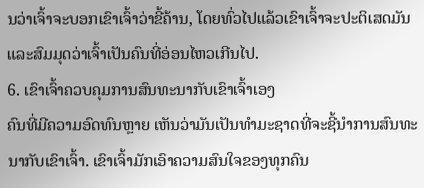ນວ່າເຈົ້າຈະບອກເຂົາເຈົ້າວ່າຂີ້ຄ້ານ, ໂດຍທົ່ວໄປແລ້ວເຂົາເຈົ້າຈະປະຕິເສດມັນ ແລະສົມມຸດວ່າເຈົ້າເປັນຄົນທີ່ອ່ອນໄຫວເກີນໄປ.
6. ເຂົາເຈົ້າຄວບຄຸມການສົນທະນາກັບເຂົາເຈົ້າເອງ
ຄົນທີ່ມີຄວາມອົດທົນຫຼາຍ ເຫັນວ່າມັນເປັນທໍາມະຊາດທີ່ຈະຊີ້ນໍາການສົນທະນາກັບເຂົາເຈົ້າ. ເຂົາເຈົ້າມັກເອົາຄວາມສົນໃຈຂອງທຸກຄົນ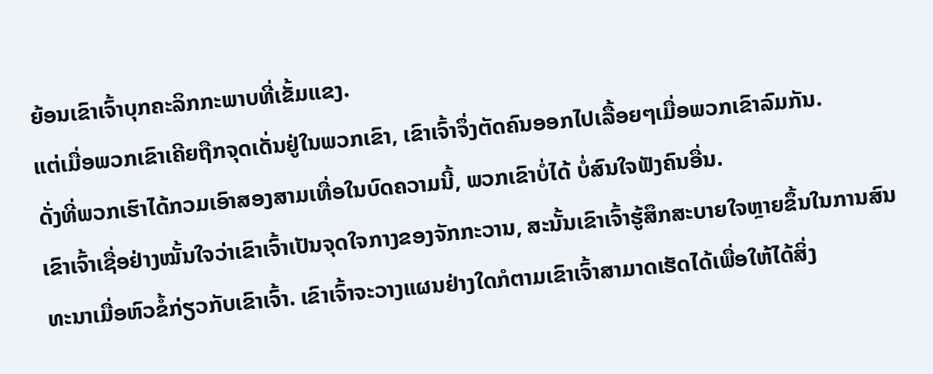ຍ້ອນເຂົາເຈົ້າບຸກຄະລິກກະພາບທີ່ເຂັ້ມແຂງ.
ແຕ່ເມື່ອພວກເຂົາເຄີຍຖືກຈຸດເດັ່ນຢູ່ໃນພວກເຂົາ, ເຂົາເຈົ້າຈຶ່ງຕັດຄົນອອກໄປເລື້ອຍໆເມື່ອພວກເຂົາລົມກັນ.
ດັ່ງທີ່ພວກເຮົາໄດ້ກວມເອົາສອງສາມເທື່ອໃນບົດຄວາມນີ້, ພວກເຂົາບໍ່ໄດ້ ບໍ່ສົນໃຈຟັງຄົນອື່ນ.
ເຂົາເຈົ້າເຊື່ອຢ່າງໝັ້ນໃຈວ່າເຂົາເຈົ້າເປັນຈຸດໃຈກາງຂອງຈັກກະວານ, ສະນັ້ນເຂົາເຈົ້າຮູ້ສຶກສະບາຍໃຈຫຼາຍຂຶ້ນໃນການສົນທະນາເມື່ອຫົວຂໍ້ກ່ຽວກັບເຂົາເຈົ້າ. ເຂົາເຈົ້າຈະວາງແຜນຢ່າງໃດກໍຕາມເຂົາເຈົ້າສາມາດເຮັດໄດ້ເພື່ອໃຫ້ໄດ້ສິ່ງ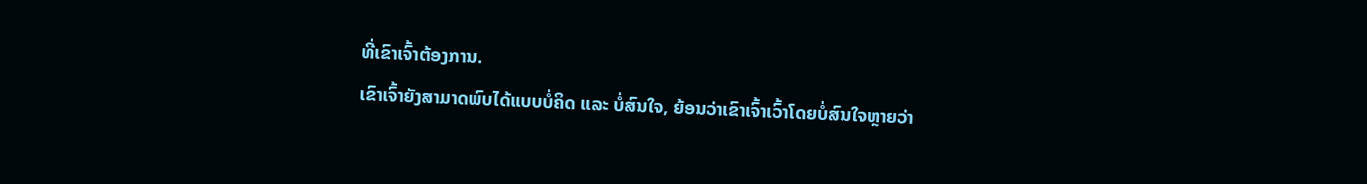ທີ່ເຂົາເຈົ້າຕ້ອງການ.
ເຂົາເຈົ້າຍັງສາມາດພົບໄດ້ແບບບໍ່ຄິດ ແລະ ບໍ່ສົນໃຈ, ຍ້ອນວ່າເຂົາເຈົ້າເວົ້າໂດຍບໍ່ສົນໃຈຫຼາຍວ່າ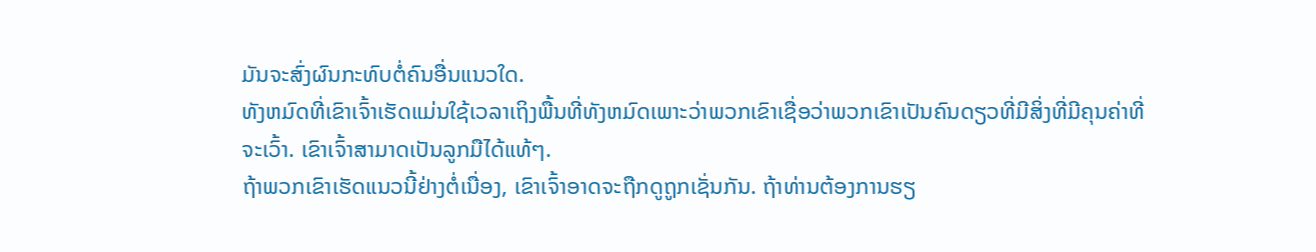ມັນຈະສົ່ງຜົນກະທົບຕໍ່ຄົນອື່ນແນວໃດ.
ທັງຫມົດທີ່ເຂົາເຈົ້າເຮັດແມ່ນໃຊ້ເວລາເຖິງພື້ນທີ່ທັງຫມົດເພາະວ່າພວກເຂົາເຊື່ອວ່າພວກເຂົາເປັນຄົນດຽວທີ່ມີສິ່ງທີ່ມີຄຸນຄ່າທີ່ຈະເວົ້າ. ເຂົາເຈົ້າສາມາດເປັນລູກມືໄດ້ແທ້ໆ.
ຖ້າພວກເຂົາເຮັດແນວນີ້ຢ່າງຕໍ່ເນື່ອງ, ເຂົາເຈົ້າອາດຈະຖືກດູຖູກເຊັ່ນກັນ. ຖ້າທ່ານຕ້ອງການຮຽ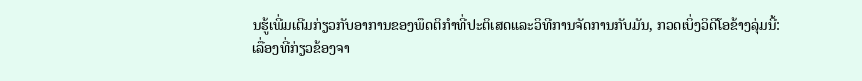ນຮູ້ເພີ່ມເຕີມກ່ຽວກັບອາການຂອງພຶດຕິກໍາທີ່ປະຕິເສດແລະວິທີການຈັດການກັບມັນ, ກວດເບິ່ງວິດີໂອຂ້າງລຸ່ມນີ້:
ເລື່ອງທີ່ກ່ຽວຂ້ອງຈາ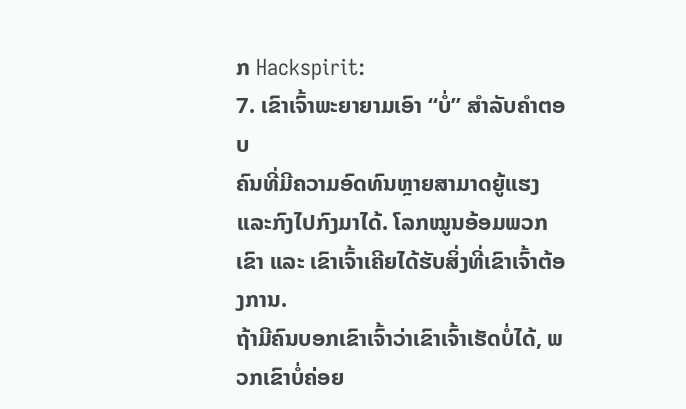ກ Hackspirit:
7. ເຂົາເຈົ້າພະຍາຍາມເອົາ “ບໍ່” ສໍາລັບຄໍາຕອບ
ຄົນທີ່ມີຄວາມອົດທົນຫຼາຍສາມາດຍູ້ແຮງ ແລະກົງໄປກົງມາໄດ້. ໂລກໝູນອ້ອມພວກເຂົາ ແລະ ເຂົາເຈົ້າເຄີຍໄດ້ຮັບສິ່ງທີ່ເຂົາເຈົ້າຕ້ອງການ.
ຖ້າມີຄົນບອກເຂົາເຈົ້າວ່າເຂົາເຈົ້າເຮັດບໍ່ໄດ້, ພວກເຂົາບໍ່ຄ່ອຍ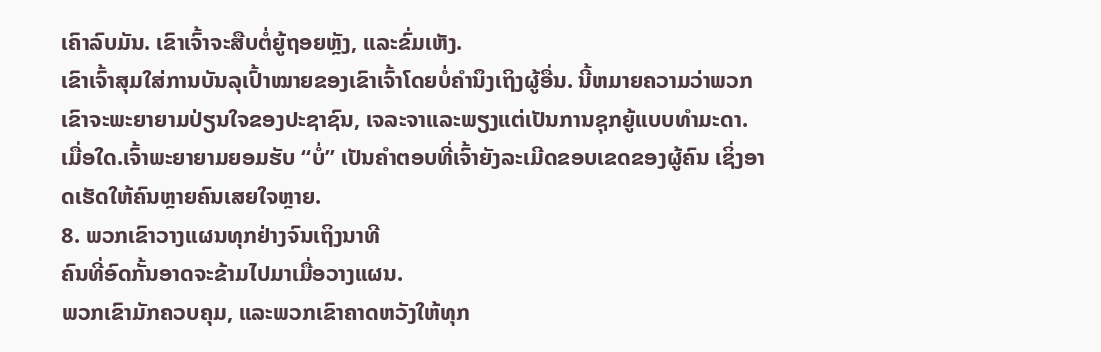ເຄົາລົບມັນ. ເຂົາເຈົ້າຈະສືບຕໍ່ຍູ້ຖອຍຫຼັງ, ແລະຂົ່ມເຫັງ.
ເຂົາເຈົ້າສຸມໃສ່ການບັນລຸເປົ້າໝາຍຂອງເຂົາເຈົ້າໂດຍບໍ່ຄໍານຶງເຖິງຜູ້ອື່ນ. ນີ້ຫມາຍຄວາມວ່າພວກເຂົາຈະພະຍາຍາມປ່ຽນໃຈຂອງປະຊາຊົນ, ເຈລະຈາແລະພຽງແຕ່ເປັນການຊຸກຍູ້ແບບທໍາມະດາ.
ເມື່ອໃດ.ເຈົ້າພະຍາຍາມຍອມຮັບ “ບໍ່” ເປັນຄໍາຕອບທີ່ເຈົ້າຍັງລະເມີດຂອບເຂດຂອງຜູ້ຄົນ ເຊິ່ງອາດເຮັດໃຫ້ຄົນຫຼາຍຄົນເສຍໃຈຫຼາຍ.
8. ພວກເຂົາວາງແຜນທຸກຢ່າງຈົນເຖິງນາທີ
ຄົນທີ່ອົດກັ້ນອາດຈະຂ້າມໄປມາເມື່ອວາງແຜນ.
ພວກເຂົາມັກຄວບຄຸມ, ແລະພວກເຂົາຄາດຫວັງໃຫ້ທຸກ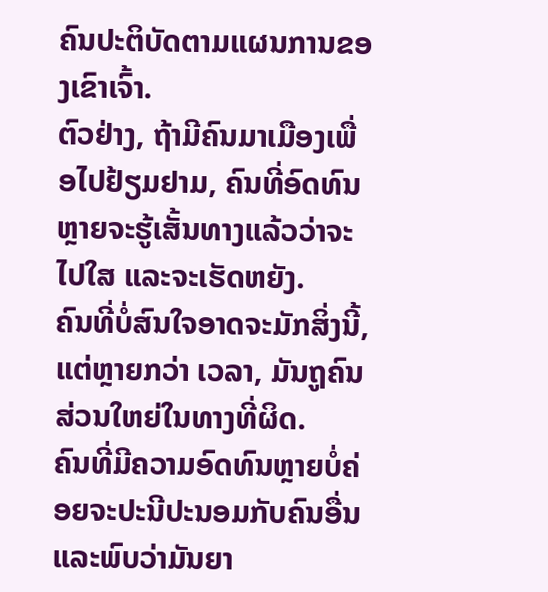ຄົນປະຕິບັດຕາມແຜນການຂອງເຂົາເຈົ້າ.
ຕົວຢ່າງ, ຖ້າມີຄົນມາເມືອງເພື່ອໄປຢ້ຽມຢາມ, ຄົນທີ່ອົດທົນຫຼາຍຈະຮູ້ເສັ້ນທາງແລ້ວວ່າຈະໄປໃສ ແລະຈະເຮັດຫຍັງ.
ຄົນທີ່ບໍ່ສົນໃຈອາດຈະມັກສິ່ງນີ້, ແຕ່ຫຼາຍກວ່າ ເວລາ, ມັນຖູຄົນສ່ວນໃຫຍ່ໃນທາງທີ່ຜິດ.
ຄົນທີ່ມີຄວາມອົດທົນຫຼາຍບໍ່ຄ່ອຍຈະປະນີປະນອມກັບຄົນອື່ນ ແລະພົບວ່າມັນຍາ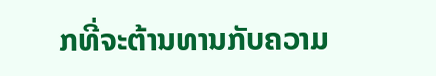ກທີ່ຈະຕ້ານທານກັບຄວາມ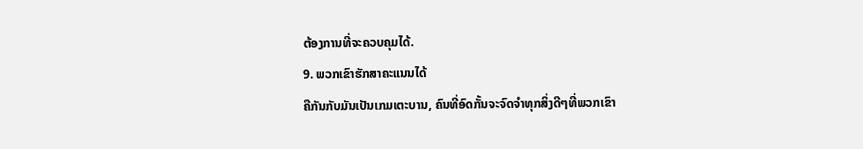ຕ້ອງການທີ່ຈະຄວບຄຸມໄດ້.
9. ພວກເຂົາຮັກສາຄະແນນໄດ້
ຄືກັນກັບມັນເປັນເກມເຕະບານ, ຄົນທີ່ອົດກັ້ນຈະຈົດຈຳທຸກສິ່ງດີໆທີ່ພວກເຂົາ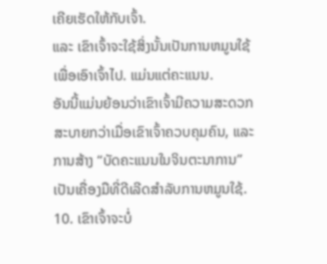ເຄີຍເຮັດໃຫ້ກັບເຈົ້າ.
ແລະ ເຂົາເຈົ້າຈະໃຊ້ສິ່ງນັ້ນເປັນການຫມູນໃຊ້ເພື່ອເອົາເຈົ້າໄປ. ແມ່ນແຕ່ຄະແນນ.
ອັນນີ້ແມ່ນຍ້ອນວ່າເຂົາເຈົ້າມີຄວາມສະດວກສະບາຍກວ່າເມື່ອເຂົາເຈົ້າຄວບຄຸມຄົນ, ແລະການສ້າງ “ບັດຄະແນນໃນຈິນຕະນາການ” ເປັນເຄື່ອງມືທີ່ດີເລີດສໍາລັບການຫມູນໃຊ້.
10. ເຂົາເຈົ້າຈະບໍ່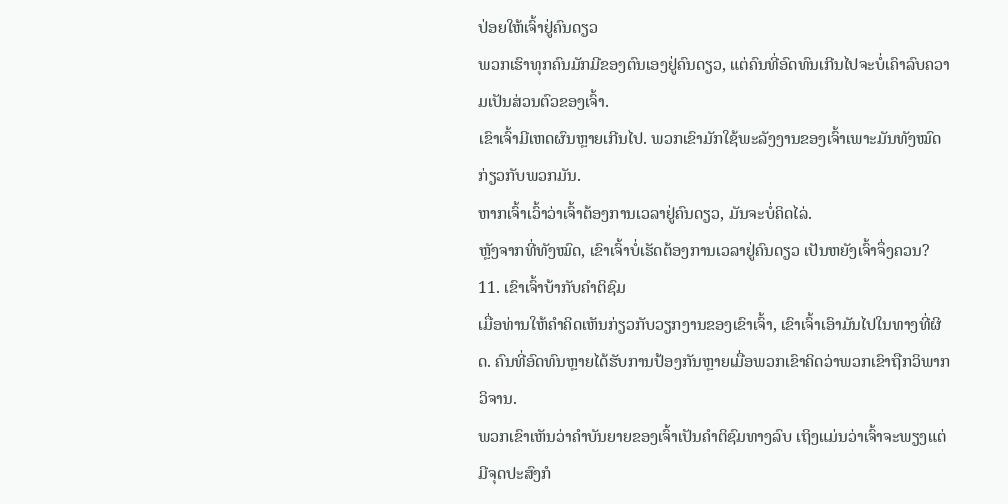ປ່ອຍໃຫ້ເຈົ້າຢູ່ຄົນດຽວ
ພວກເຮົາທຸກຄົນມັກມີຂອງຕົນເອງຢູ່ຄົນດຽວ, ແຕ່ຄົນທີ່ອົດທົນເກີນໄປຈະບໍ່ເຄົາລົບຄວາມເປັນສ່ວນຕົວຂອງເຈົ້າ.
ເຂົາເຈົ້າມີເຫດຜົນຫຼາຍເກີນໄປ. ພວກເຂົາມັກໃຊ້ພະລັງງານຂອງເຈົ້າເພາະມັນທັງໝົດກ່ຽວກັບພວກມັນ.
ຫາກເຈົ້າເວົ້າວ່າເຈົ້າຕ້ອງການເວລາຢູ່ຄົນດຽວ, ມັນຈະບໍ່ຄິດໄລ່.
ຫຼັງຈາກທີ່ທັງໝົດ, ເຂົາເຈົ້າບໍ່ເຮັດຕ້ອງການເວລາຢູ່ຄົນດຽວ ເປັນຫຍັງເຈົ້າຈຶ່ງຄວນ?
11. ເຂົາເຈົ້າບ້າກັບຄໍາຕິຊົມ
ເມື່ອທ່ານໃຫ້ຄໍາຄິດເຫັນກ່ຽວກັບວຽກງານຂອງເຂົາເຈົ້າ, ເຂົາເຈົ້າເອົາມັນໄປໃນທາງທີ່ຜິດ. ຄົນທີ່ອົດທົນຫຼາຍໄດ້ຮັບການປ້ອງກັນຫຼາຍເມື່ອພວກເຂົາຄິດວ່າພວກເຂົາຖືກວິພາກວິຈານ.
ພວກເຂົາເຫັນວ່າຄໍາບັນຍາຍຂອງເຈົ້າເປັນຄໍາຕິຊົມທາງລົບ ເຖິງແມ່ນວ່າເຈົ້າຈະພຽງແຕ່ມີຈຸດປະສົງກໍ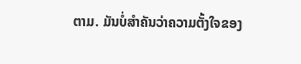ຕາມ. ມັນບໍ່ສໍາຄັນວ່າຄວາມຕັ້ງໃຈຂອງ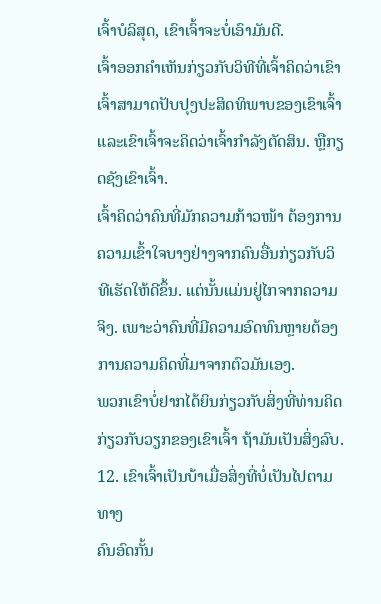ເຈົ້າບໍລິສຸດ, ເຂົາເຈົ້າຈະບໍ່ເອົາມັນດີ.
ເຈົ້າອອກຄໍາເຫັນກ່ຽວກັບວິທີທີ່ເຈົ້າຄິດວ່າເຂົາເຈົ້າສາມາດປັບປຸງປະສິດທິພາບຂອງເຂົາເຈົ້າ ແລະເຂົາເຈົ້າຈະຄິດວ່າເຈົ້າກໍາລັງຕັດສິນ. ຫຼືກຽດຊັງເຂົາເຈົ້າ.
ເຈົ້າຄິດວ່າຄົນທີ່ມັກຄວາມກ້າວໜ້າ ຕ້ອງການຄວາມເຂົ້າໃຈບາງຢ່າງຈາກຄົນອື່ນກ່ຽວກັບວິທີເຮັດໃຫ້ດີຂຶ້ນ. ແຕ່ນັ້ນແມ່ນຢູ່ໄກຈາກຄວາມຈິງ. ເພາະວ່າຄົນທີ່ມີຄວາມອົດທົນຫຼາຍຕ້ອງການຄວາມຄິດທີ່ມາຈາກຕົວມັນເອງ.
ພວກເຂົາບໍ່ຢາກໄດ້ຍິນກ່ຽວກັບສິ່ງທີ່ທ່ານຄິດກ່ຽວກັບວຽກຂອງເຂົາເຈົ້າ ຖ້າມັນເປັນສິ່ງລົບ.
12. ເຂົາເຈົ້າເປັນບ້າເມື່ອສິ່ງທີ່ບໍ່ເປັນໄປຕາມທາງ
ຄົນອົດກັ້ນ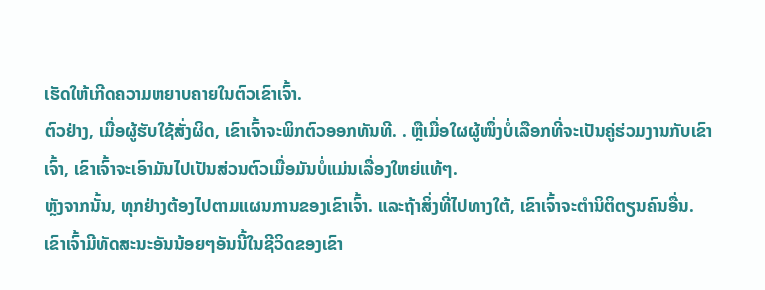ເຮັດໃຫ້ເກີດຄວາມຫຍາບຄາຍໃນຕົວເຂົາເຈົ້າ.
ຕົວຢ່າງ, ເມື່ອຜູ້ຮັບໃຊ້ສັ່ງຜິດ, ເຂົາເຈົ້າຈະພິກຕົວອອກທັນທີ. . ຫຼືເມື່ອໃຜຜູ້ໜຶ່ງບໍ່ເລືອກທີ່ຈະເປັນຄູ່ຮ່ວມງານກັບເຂົາເຈົ້າ, ເຂົາເຈົ້າຈະເອົາມັນໄປເປັນສ່ວນຕົວເມື່ອມັນບໍ່ແມ່ນເລື່ອງໃຫຍ່ແທ້ໆ.
ຫຼັງຈາກນັ້ນ, ທຸກຢ່າງຕ້ອງໄປຕາມແຜນການຂອງເຂົາເຈົ້າ. ແລະຖ້າສິ່ງທີ່ໄປທາງໃຕ້, ເຂົາເຈົ້າຈະຕໍານິຕິຕຽນຄົນອື່ນ.
ເຂົາເຈົ້າມີທັດສະນະອັນນ້ອຍໆອັນນີ້ໃນຊີວິດຂອງເຂົາ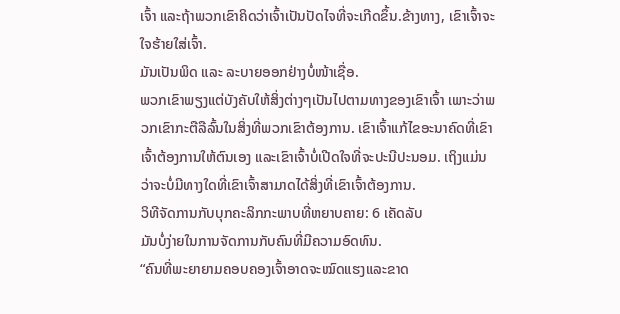ເຈົ້າ ແລະຖ້າພວກເຂົາຄິດວ່າເຈົ້າເປັນປັດໄຈທີ່ຈະເກີດຂຶ້ນ.ຂ້າງທາງ, ເຂົາເຈົ້າຈະໃຈຮ້າຍໃສ່ເຈົ້າ.
ມັນເປັນພິດ ແລະ ລະບາຍອອກຢ່າງບໍ່ໜ້າເຊື່ອ.
ພວກເຂົາພຽງແຕ່ບັງຄັບໃຫ້ສິ່ງຕ່າງໆເປັນໄປຕາມທາງຂອງເຂົາເຈົ້າ ເພາະວ່າພວກເຂົາກະຕືລືລົ້ນໃນສິ່ງທີ່ພວກເຂົາຕ້ອງການ. ເຂົາເຈົ້າແກ້ໄຂອະນາຄົດທີ່ເຂົາເຈົ້າຕ້ອງການໃຫ້ຕົນເອງ ແລະເຂົາເຈົ້າບໍ່ເປີດໃຈທີ່ຈະປະນີປະນອມ. ເຖິງແມ່ນວ່າຈະບໍ່ມີທາງໃດທີ່ເຂົາເຈົ້າສາມາດໄດ້ສິ່ງທີ່ເຂົາເຈົ້າຕ້ອງການ.
ວິທີຈັດການກັບບຸກຄະລິກກະພາບທີ່ຫຍາບຄາຍ: 6 ເຄັດລັບ
ມັນບໍ່ງ່າຍໃນການຈັດການກັບຄົນທີ່ມີຄວາມອົດທົນ.
“ຄົນທີ່ພະຍາຍາມຄອບຄອງເຈົ້າອາດຈະໝົດແຮງແລະຂາດ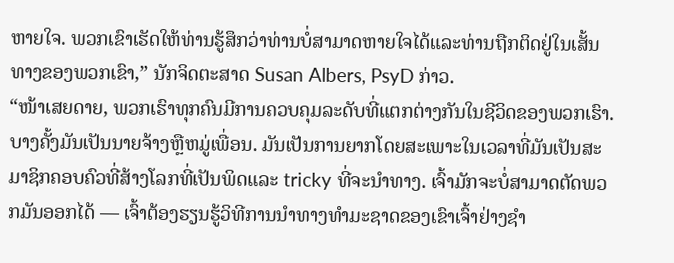ຫາຍໃຈ. ພວກເຂົາເຮັດໃຫ້ທ່ານຮູ້ສຶກວ່າທ່ານບໍ່ສາມາດຫາຍໃຈໄດ້ແລະທ່ານຖືກຕິດຢູ່ໃນເສັ້ນທາງຂອງພວກເຂົາ,” ນັກຈິດຕະສາດ Susan Albers, PsyD ກ່າວ.
“ໜ້າເສຍດາຍ, ພວກເຮົາທຸກຄົນມີການຄວບຄຸມລະດັບທີ່ແຕກຕ່າງກັນໃນຊີວິດຂອງພວກເຮົາ. ບາງຄັ້ງມັນເປັນນາຍຈ້າງຫຼືຫມູ່ເພື່ອນ. ມັນເປັນການຍາກໂດຍສະເພາະໃນເວລາທີ່ມັນເປັນສະມາຊິກຄອບຄົວທີ່ສ້າງໂລກທີ່ເປັນພິດແລະ tricky ທີ່ຈະນໍາທາງ. ເຈົ້າມັກຈະບໍ່ສາມາດຕັດພວກມັນອອກໄດ້ — ເຈົ້າຕ້ອງຮຽນຮູ້ວິທີການນໍາທາງທໍາມະຊາດຂອງເຂົາເຈົ້າຢ່າງຊໍາ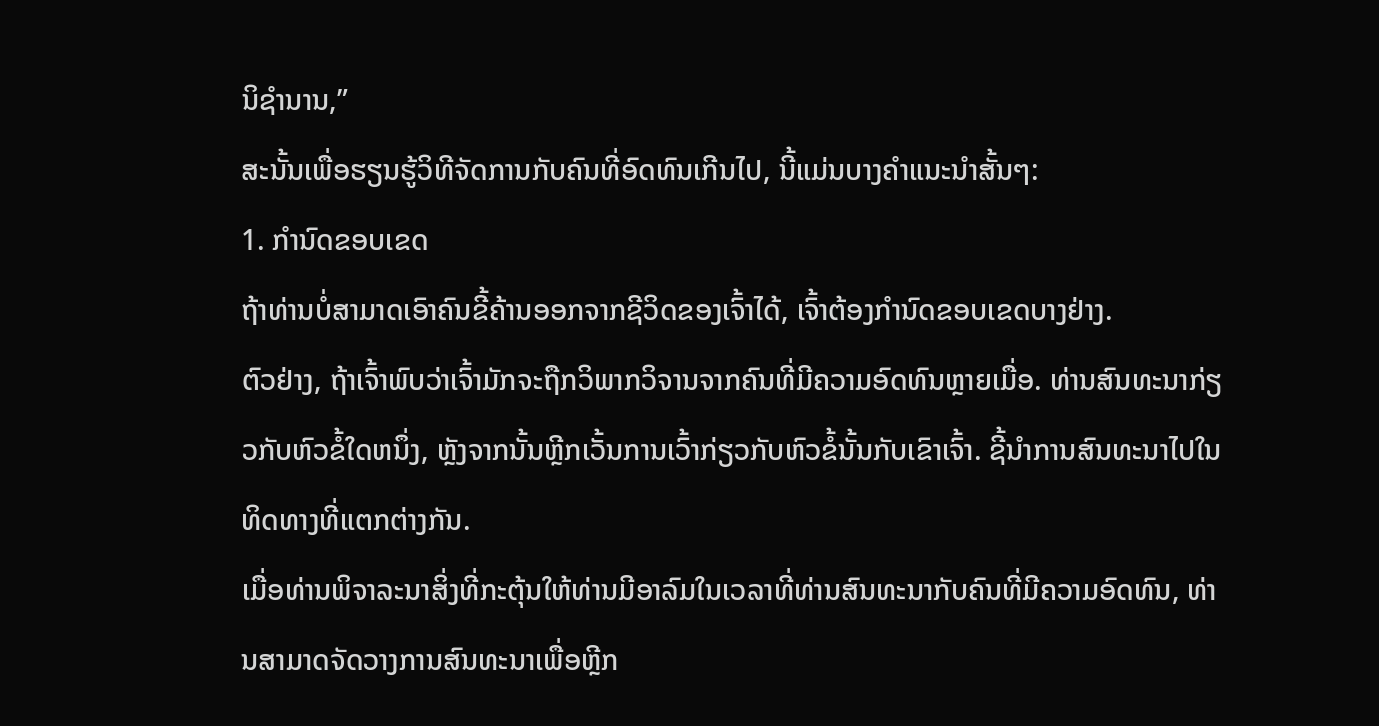ນິຊໍານານ,”
ສະນັ້ນເພື່ອຮຽນຮູ້ວິທີຈັດການກັບຄົນທີ່ອົດທົນເກີນໄປ, ນີ້ແມ່ນບາງຄໍາແນະນໍາສັ້ນໆ:
1. ກໍານົດຂອບເຂດ
ຖ້າທ່ານບໍ່ສາມາດເອົາຄົນຂີ້ຄ້ານອອກຈາກຊີວິດຂອງເຈົ້າໄດ້, ເຈົ້າຕ້ອງກໍານົດຂອບເຂດບາງຢ່າງ.
ຕົວຢ່າງ, ຖ້າເຈົ້າພົບວ່າເຈົ້າມັກຈະຖືກວິພາກວິຈານຈາກຄົນທີ່ມີຄວາມອົດທົນຫຼາຍເມື່ອ. ທ່ານສົນທະນາກ່ຽວກັບຫົວຂໍ້ໃດຫນຶ່ງ, ຫຼັງຈາກນັ້ນຫຼີກເວັ້ນການເວົ້າກ່ຽວກັບຫົວຂໍ້ນັ້ນກັບເຂົາເຈົ້າ. ຊີ້ນຳການສົນທະນາໄປໃນທິດທາງທີ່ແຕກຕ່າງກັນ.
ເມື່ອທ່ານພິຈາລະນາສິ່ງທີ່ກະຕຸ້ນໃຫ້ທ່ານມີອາລົມໃນເວລາທີ່ທ່ານສົນທະນາກັບຄົນທີ່ມີຄວາມອົດທົນ, ທ່ານສາມາດຈັດວາງການສົນທະນາເພື່ອຫຼີກ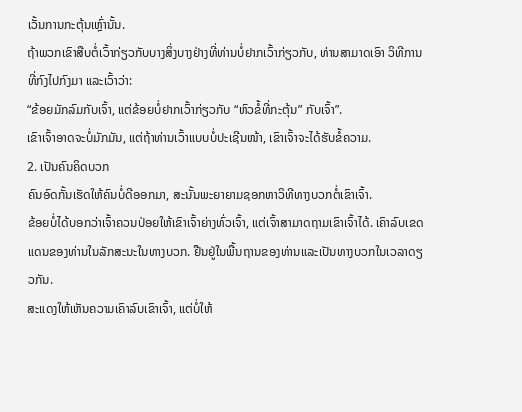ເວັ້ນການກະຕຸ້ນເຫຼົ່ານັ້ນ.
ຖ້າພວກເຂົາສືບຕໍ່ເວົ້າກ່ຽວກັບບາງສິ່ງບາງຢ່າງທີ່ທ່ານບໍ່ຢາກເວົ້າກ່ຽວກັບ, ທ່ານສາມາດເອົາ ວິທີການທີ່ກົງໄປກົງມາ ແລະເວົ້າວ່າ:
“ຂ້ອຍມັກລົມກັບເຈົ້າ, ແຕ່ຂ້ອຍບໍ່ຢາກເວົ້າກ່ຽວກັບ “ຫົວຂໍ້ທີ່ກະຕຸ້ນ” ກັບເຈົ້າ”.
ເຂົາເຈົ້າອາດຈະບໍ່ມັກມັນ, ແຕ່ຖ້າທ່ານເວົ້າແບບບໍ່ປະເຊີນໜ້າ, ເຂົາເຈົ້າຈະໄດ້ຮັບຂໍ້ຄວາມ.
2. ເປັນຄົນຄິດບວກ
ຄົນອົດກັ້ນເຮັດໃຫ້ຄົນບໍ່ດີອອກມາ, ສະນັ້ນພະຍາຍາມຊອກຫາວິທີທາງບວກຕໍ່ເຂົາເຈົ້າ.
ຂ້ອຍບໍ່ໄດ້ບອກວ່າເຈົ້າຄວນປ່ອຍໃຫ້ເຂົາເຈົ້າຍ່າງທົ່ວເຈົ້າ, ແຕ່ເຈົ້າສາມາດຖາມເຂົາເຈົ້າໄດ້. ເຄົາລົບເຂດແດນຂອງທ່ານໃນລັກສະນະໃນທາງບວກ. ຢືນຢູ່ໃນພື້ນຖານຂອງທ່ານແລະເປັນທາງບວກໃນເວລາດຽວກັນ.
ສະແດງໃຫ້ເຫັນຄວາມເຄົາລົບເຂົາເຈົ້າ, ແຕ່ບໍ່ໃຫ້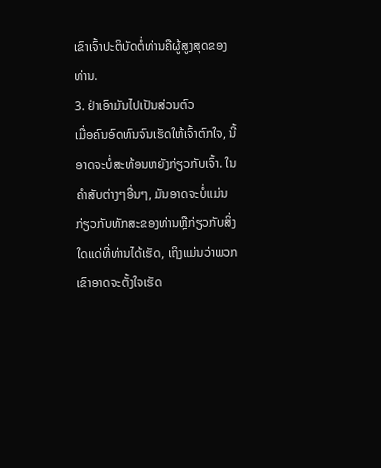ເຂົາເຈົ້າປະຕິບັດຕໍ່ທ່ານຄືຜູ້ສູງສຸດຂອງທ່ານ.
3. ຢ່າເອົາມັນໄປເປັນສ່ວນຕົວ
ເມື່ອຄົນອົດທົນຈົນເຮັດໃຫ້ເຈົ້າຕົກໃຈ, ນີ້ອາດຈະບໍ່ສະທ້ອນຫຍັງກ່ຽວກັບເຈົ້າ. ໃນຄໍາສັບຕ່າງໆອື່ນໆ, ມັນອາດຈະບໍ່ແມ່ນກ່ຽວກັບທັກສະຂອງທ່ານຫຼືກ່ຽວກັບສິ່ງໃດແດ່ທີ່ທ່ານໄດ້ເຮັດ, ເຖິງແມ່ນວ່າພວກເຂົາອາດຈະຕັ້ງໃຈເຮັດ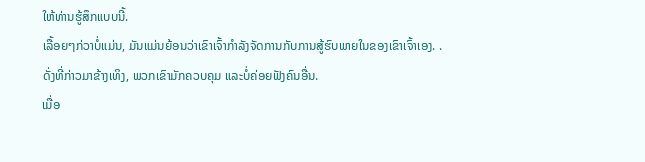ໃຫ້ທ່ານຮູ້ສຶກແບບນີ້.
ເລື້ອຍໆກ່ວາບໍ່ແມ່ນ, ມັນແມ່ນຍ້ອນວ່າເຂົາເຈົ້າກໍາລັງຈັດການກັບການສູ້ຮົບພາຍໃນຂອງເຂົາເຈົ້າເອງ. . ດັ່ງທີ່ກ່າວມາຂ້າງເທິງ, ພວກເຂົາມັກຄວບຄຸມ ແລະບໍ່ຄ່ອຍຟັງຄົນອື່ນ.
ເມື່ອ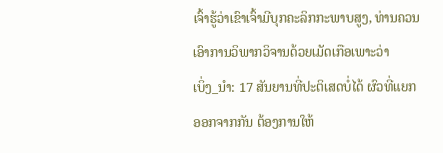ເຈົ້າຮູ້ວ່າເຂົາເຈົ້າມີບຸກຄະລິກກະພາບສູງ, ທ່ານຄວນເອົາການວິພາກວິຈານດ້ວຍເມັດເກືອເພາະວ່າ
ເບິ່ງ_ນຳ: 17 ສັນຍານທີ່ປະຕິເສດບໍ່ໄດ້ ຜົວທີ່ແຍກອອກຈາກກັນ ຕ້ອງການໃຫ້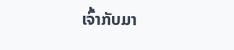ເຈົ້າກັບມາ